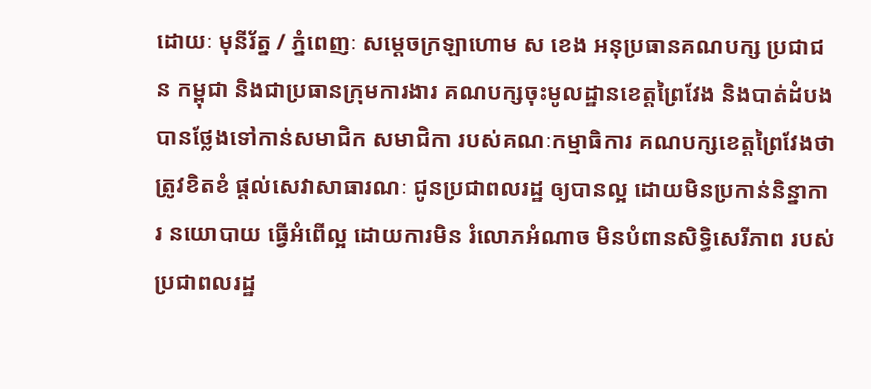ដោយៈ មុនីរ័ត្ន / ភ្នំពេញៈ សម្ដេចក្រឡាហោម ស ខេង អនុប្រធានគណបក្ស ប្រជាជន កម្ពុជា និងជាប្រធានក្រុមការងារ គណបក្សចុះមូលដ្ឋានខេត្តព្រៃវែង និងបាត់ដំបង បានថ្លែងទៅកាន់សមាជិក សមាជិកា របស់គណៈកម្មាធិការ គណបក្សខេត្តព្រៃវែងថា ត្រូវខិតខំ ផ្ដល់សេវាសាធារណៈ ជូនប្រជាពលរដ្ឋ ឲ្យបានល្អ ដោយមិនប្រកាន់និន្នាការ នយោបាយ ធ្វើអំពើល្អ ដោយការមិន រំលោភអំណាច មិនបំពានសិទ្ធិសេរីភាព របស់ ប្រជាពលរដ្ឋ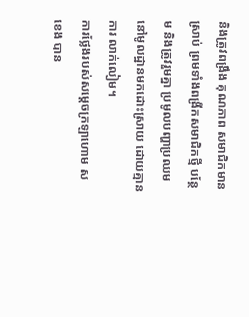និងត្រូវពង្រឹង គុណភាព សមាជិកមានស្រាប់ ព្រមទាំងពង្រីកសមាជិកថ្មី បន្ថែម និងត្រូវរួមគ្នា ប្រមូលបញ្ហាប្រឈម នៅមូលដ្ឋានមកដោះស្រាយ ដោយគ្មានការ លាក់លៀម។
ការថ្លែងរបស់សម្តេចក្រឡាហោម ស ខេង បាន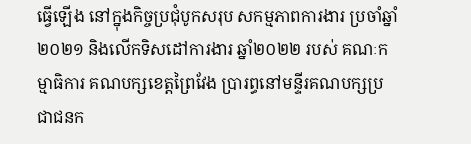ធ្វើឡើង នៅក្នុងកិច្ចប្រជុំបូកសរុប សកម្មភាពការងារ ប្រចាំឆ្នាំ២០២១ និងលើកទិសដៅការងារ ឆ្នាំ២០២២ របស់ គណៈកម្មាធិការ គណបក្សខេត្តព្រៃវែង ប្រារព្ធនៅមន្ទីរគណបក្សប្រជាជនក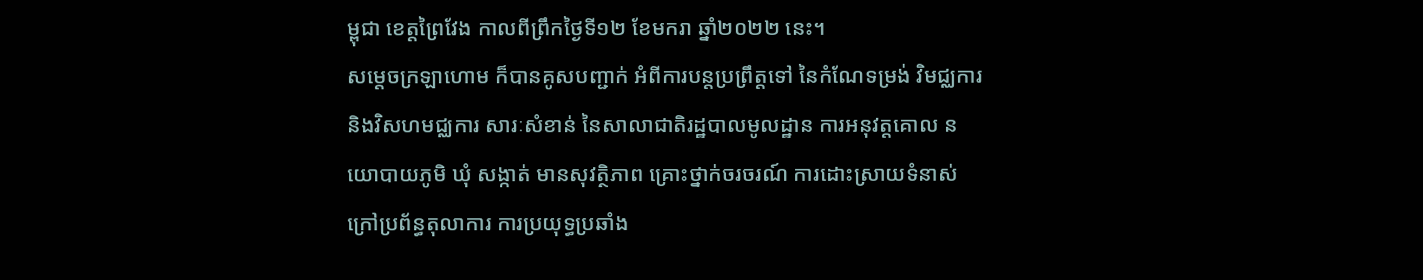ម្ពុជា ខេត្តព្រៃវែង កាលពីព្រឹកថ្ងៃទី១២ ខែមករា ឆ្នាំ២០២២ នេះ។
សម្ដេចក្រឡាហោម ក៏បានគូសបញ្ជាក់ អំពីការបន្តប្រព្រឹត្តទៅ នៃកំណែទម្រង់ វិមជ្ឈការ និងវិសហមជ្ឈការ សារៈសំខាន់ នៃសាលាជាតិរដ្ឋបាលមូលដ្ឋាន ការអនុវត្តគោល នយោបាយភូមិ ឃុំ សង្កាត់ មានសុវត្ថិភាព គ្រោះថ្នាក់ចរចរណ៍ ការដោះស្រាយទំនាស់ ក្រៅប្រព័ន្ធតុលាការ ការប្រយុទ្ធប្រឆាំង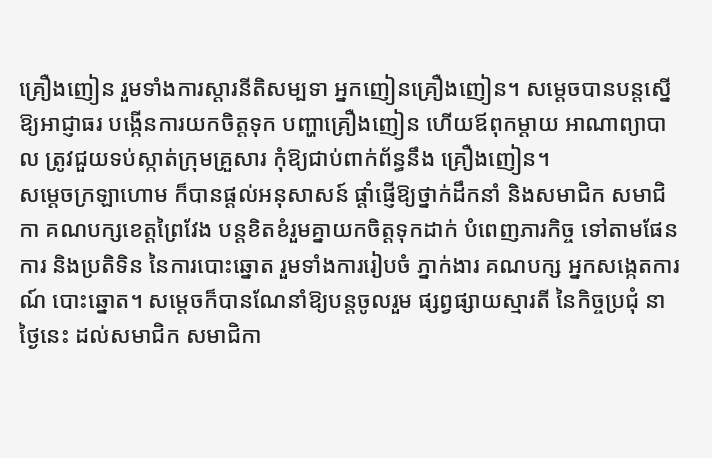គ្រឿងញៀន រួមទាំងការស្ដារនីតិសម្បទា អ្នកញៀនគ្រឿងញៀន។ សម្ដេចបានបន្តស្នើ ឱ្យអាជ្ញាធរ បង្កើនការយកចិត្តទុក បញ្ហាគ្រឿងញៀន ហើយឪពុកម្ដាយ អាណាព្យាបាល ត្រូវជួយទប់ស្កាត់ក្រុមគ្រួសារ កុំឱ្យជាប់ពាក់ព័ន្ធនឹង គ្រឿងញៀន។
សម្ដេចក្រឡាហោម ក៏បានផ្ដល់អនុសាសន៍ ផ្ដាំផ្ញើឱ្យថ្នាក់ដឹកនាំ និងសមាជិក សមាជិកា គណបក្សខេត្តព្រៃវែង បន្តខិតខំរួមគ្នាយកចិត្តទុកដាក់ បំពេញភារកិច្ច ទៅតាមផែនការ និងប្រតិទិន នៃការបោះឆ្នោត រួមទាំងការរៀបចំ ភ្នាក់ងារ គណបក្ស អ្នកសង្កេតការណ៍ បោះឆ្នោត។ សម្ដេចក៏បានណែនាំឱ្យបន្តចូលរួម ផ្សព្វផ្សាយស្មារតី នៃកិច្ចប្រជុំ នាថ្ងៃនេះ ដល់សមាជិក សមាជិកា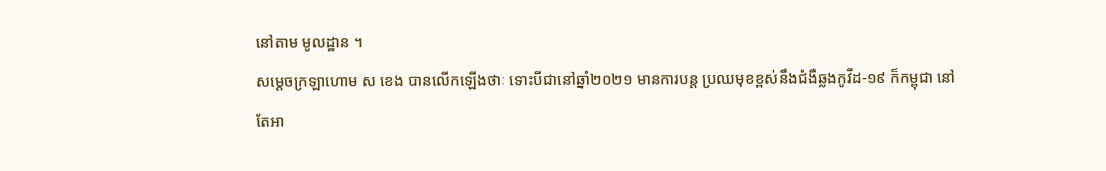នៅតាម មូលដ្ឋាន ។
សម្ដេចក្រឡាហោម ស ខេង បានលើកឡើងថាៈ ទោះបីជានៅឆ្នាំ២០២១ មានការបន្ត ប្រឈមុខខ្ពស់នឹងជំងឺឆ្លងកូវីដ-១៩ ក៏កម្ពុជា នៅតែអា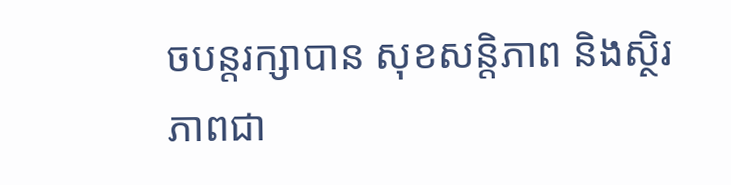ចបន្តរក្សាបាន សុខសន្តិភាព និងស្ថិរភាពជា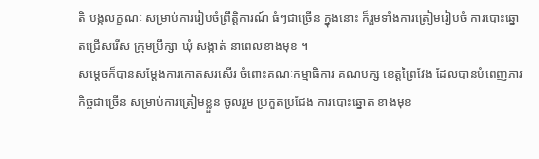តិ បង្កលក្ខណៈ សម្រាប់ការរៀបចំព្រឹត្តិការណ៍ ធំៗជាច្រើន ក្នុងនោះ ក៏រួមទាំងការត្រៀមរៀបចំ ការបោះឆ្នោតជ្រើសរើស ក្រុមប្រឹក្សា ឃុំ សង្កាត់ នាពេលខាងមុខ ។
សម្ដេចក៏បានសម្ដែងការកោតសរសើរ ចំពោះគណៈកម្មាធិការ គណបក្ស ខេត្តព្រៃវែង ដែលបានបំពេញភារកិច្ចជាច្រើន សម្រាប់ការត្រៀមខ្លួន ចូលរួម ប្រកួតប្រជែង ការបោះឆ្នោត ខាងមុខ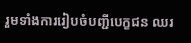រួមទាំងការរៀបចំបញ្ជីបេក្ខជន ឈរ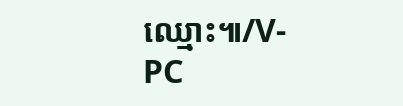ឈ្មោះ៕/V-PC